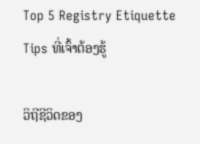Top 5 Registry Etiquette Tips ທີ່ເຈົ້າຕ້ອງຮູ້

ວິຖີຊີວິດຂອງ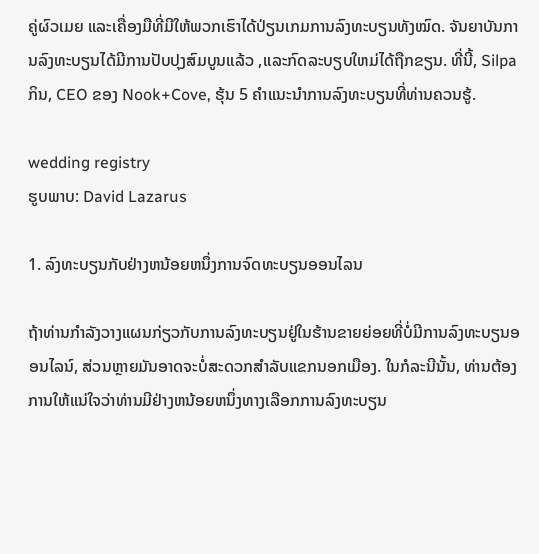ຄູ່ຜົວເມຍ ແລະເຄື່ອງມືທີ່ມີໃຫ້ພວກເຮົາໄດ້ປ່ຽນເກມການລົງທະບຽນທັງໝົດ. ຈັນຍາບັນການລົງທະບຽນໄດ້ມີການປັບປຸງສົມບູນແລ້ວ ,ແລະກົດລະບຽບໃຫມ່ໄດ້ຖືກຂຽນ. ທີ່ນີ້, Silpa ກິນ, CEO ຂອງ Nook+Cove, ຮຸ້ນ 5 ຄໍາແນະນໍາການລົງທະບຽນທີ່ທ່ານຄວນຮູ້.

wedding registry
ຮູບພາບ: David Lazarus

1. ລົງທະບຽນກັບຢ່າງຫນ້ອຍຫນຶ່ງການຈົດທະບຽນອອນໄລນ

ຖ້າທ່ານກໍາລັງວາງແຜນກ່ຽວກັບການລົງທະບຽນຢູ່ໃນຮ້ານຂາຍຍ່ອຍທີ່ບໍ່ມີການລົງທະບຽນອອນໄລນ໌, ສ່ວນຫຼາຍມັນອາດຈະບໍ່ສະດວກສໍາລັບແຂກນອກເມືອງ. ໃນກໍລະນີນັ້ນ, ທ່ານຕ້ອງການໃຫ້ແນ່ໃຈວ່າທ່ານມີຢ່າງຫນ້ອຍຫນຶ່ງທາງເລືອກການລົງທະບຽນ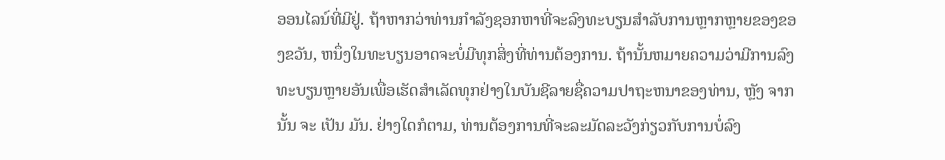ອອນໄລນ໌ທີ່ມີຢູ່. ຖ້າຫາກວ່າທ່ານກໍາລັງຊອກຫາທີ່ຈະລົງທະບຽນສໍາລັບການຫຼາກຫຼາຍຂອງຂອງຂວັນ, ຫນຶ່ງໃນທະບຽນອາດຈະບໍ່ມີທຸກສິ່ງທີ່ທ່ານຕ້ອງການ. ຖ້ານັ້ນຫມາຍຄວາມວ່າມີການລົງທະບຽນຫຼາຍອັນເພື່ອເຮັດສໍາເລັດທຸກຢ່າງໃນບັນຊີລາຍຊື່ຄວາມປາຖະຫນາຂອງທ່ານ, ຫຼັງ ຈາກ ນັ້ນ ຈະ ເປັນ ມັນ. ຢ່າງໃດກໍຕາມ, ທ່ານຕ້ອງການທີ່ຈະລະມັດລະວັງກ່ຽວກັບການບໍ່ລົງ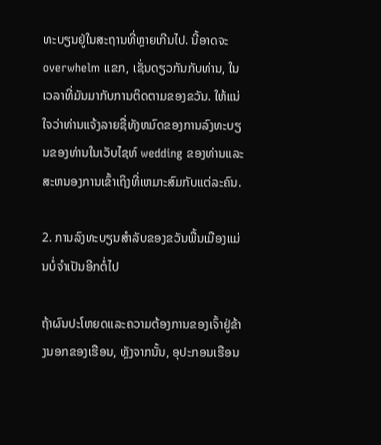ທະບຽນຢູ່ໃນສະຖານທີ່ຫຼາຍເກີນໄປ. ນີ້ອາດຈະ overwhelm ແຂກ, ເຊັ່ນດຽວກັນກັບທ່ານ, ໃນເວລາທີ່ມັນມາກັບການຕິດຕາມຂອງຂວັນ. ໃຫ້ແນ່ໃຈວ່າທ່ານແຈ້ງລາຍຊື່ທັງຫມົດຂອງການລົງທະບຽນຂອງທ່ານໃນເວັບໄຊທ໌ wedding ຂອງທ່ານແລະສະຫນອງການເຂົ້າເຖິງທີ່ເຫມາະສົມກັບແຕ່ລະຄົນ.

2. ການລົງທະບຽນສໍາລັບຂອງຂວັນພື້ນເມືອງແມ່ນບໍ່ຈໍາເປັນອີກຕໍ່ໄປ

ຖ້າຜົນປະໂຫຍດແລະຄວາມຕ້ອງການຂອງເຈົ້າຢູ່ຂ້າງນອກຂອງເຮືອນ, ຫຼັງຈາກນັ້ນ, ອຸປະກອນເຮືອນ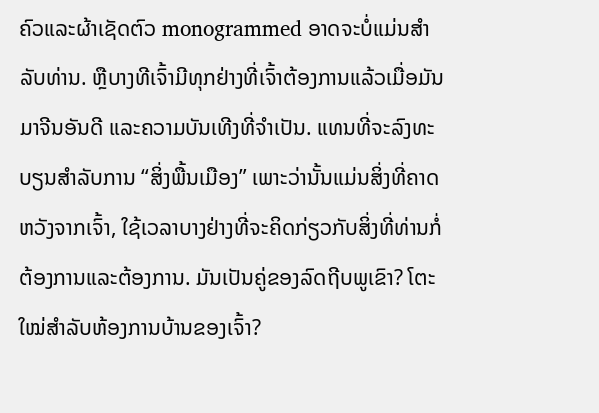ຄົວແລະຜ້າເຊັດຕົວ monogrammed ອາດຈະບໍ່ແມ່ນສໍາລັບທ່ານ. ຫຼືບາງທີເຈົ້າມີທຸກຢ່າງທີ່ເຈົ້າຕ້ອງການແລ້ວເມື່ອມັນມາຈີນອັນດີ ແລະຄວາມບັນເທີງທີ່ຈຳເປັນ. ແທນທີ່ຈະລົງທະບຽນສໍາລັບການ “ສິ່ງພື້ນເມືອງ” ເພາະວ່ານັ້ນແມ່ນສິ່ງທີ່ຄາດຫວັງຈາກເຈົ້າ, ໃຊ້ເວລາບາງຢ່າງທີ່ຈະຄິດກ່ຽວກັບສິ່ງທີ່ທ່ານກໍ່ຕ້ອງການແລະຕ້ອງການ. ມັນເປັນຄູ່ຂອງລົດຖີບພູເຂົາ? ໂຕະໃໝ່ສຳລັບຫ້ອງການບ້ານຂອງເຈົ້າ?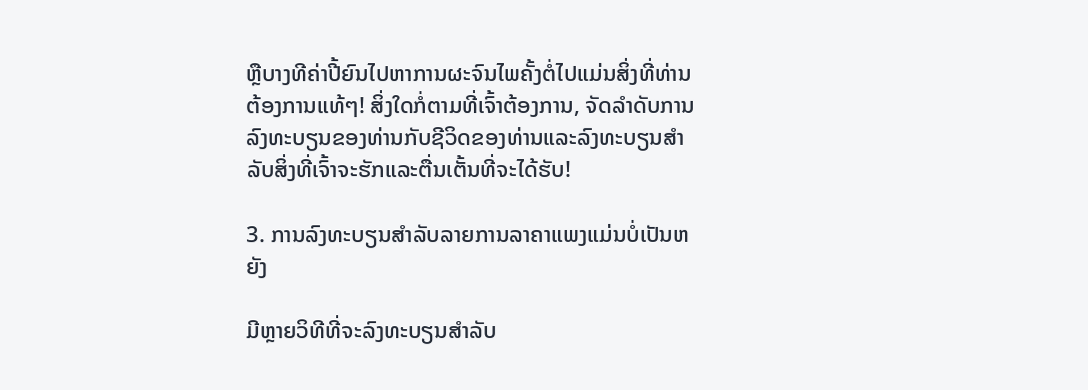ຫຼືບາງທີຄ່າປີ້ຍົນໄປຫາການຜະຈົນໄພຄັ້ງຕໍ່ໄປແມ່ນສິ່ງທີ່ທ່ານຕ້ອງການແທ້ໆ! ສິ່ງໃດກໍ່ຕາມທີ່ເຈົ້າຕ້ອງການ, ຈັດລໍາດັບການລົງທະບຽນຂອງທ່ານກັບຊີວິດຂອງທ່ານແລະລົງທະບຽນສໍາລັບສິ່ງທີ່ເຈົ້າຈະຮັກແລະຕື່ນເຕັ້ນທີ່ຈະໄດ້ຮັບ!

3. ການລົງທະບຽນສໍາລັບລາຍການລາຄາແພງແມ່ນບໍ່ເປັນຫຍັງ

ມີຫຼາຍວິທີທີ່ຈະລົງທະບຽນສໍາລັບ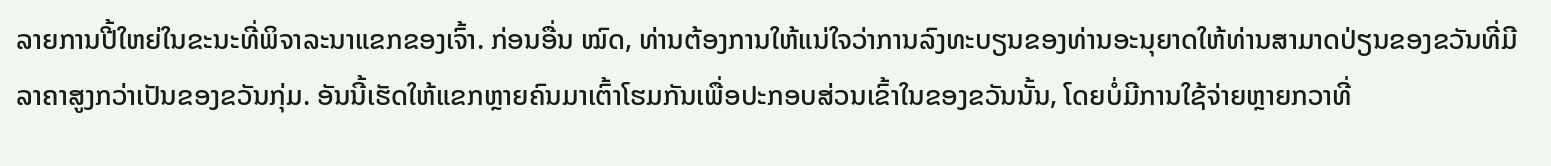ລາຍການປີ້ໃຫຍ່ໃນຂະນະທີ່ພິຈາລະນາແຂກຂອງເຈົ້າ. ກ່ອນອື່ນ ໝົດ, ທ່ານຕ້ອງການໃຫ້ແນ່ໃຈວ່າການລົງທະບຽນຂອງທ່ານອະນຸຍາດໃຫ້ທ່ານສາມາດປ່ຽນຂອງຂວັນທີ່ມີລາຄາສູງກວ່າເປັນຂອງຂວັນກຸ່ມ. ອັນນີ້ເຮັດໃຫ້ແຂກຫຼາຍຄົນມາເຕົ້າໂຮມກັນເພື່ອປະກອບສ່ວນເຂົ້າໃນຂອງຂວັນນັ້ນ, ໂດຍບໍ່ມີການໃຊ້ຈ່າຍຫຼາຍກວາທີ່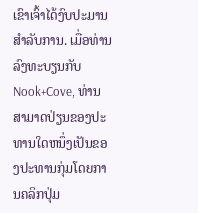ເຂົາເຈົ້າໄດ້ງົບປະມານສໍາລັບການ. ເມື່ອທ່ານລົງທະບຽນກັບ Nook+Cove, ທ່ານສາມາດປ່ຽນຂອງປະທານໃດຫນຶ່ງເປັນຂອງປະທານກຸ່ມໂດຍການຄລິກປຸ່ມ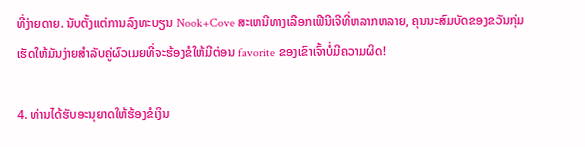ທີ່ງ່າຍດາຍ. ນັບຕັ້ງແຕ່ການລົງທະບຽນ Nook+Cove ສະເຫນີທາງເລືອກເຟີນີເຈີທີ່ຫລາກຫລາຍ, ຄຸນນະສົມບັດຂອງຂວັນກຸ່ມເຮັດໃຫ້ມັນງ່າຍສໍາລັບຄູ່ຜົວເມຍທີ່ຈະຮ້ອງຂໍໃຫ້ມີຕ່ອນ favorite ຂອງເຂົາເຈົ້າບໍ່ມີຄວາມຜິດ!

4. ທ່ານໄດ້ຮັບອະນຸຍາດໃຫ້ຮ້ອງຂໍເງິນ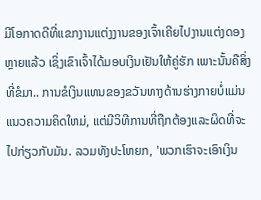ມີໂອກາດດີທີ່ແຂກງານແຕ່ງງານຂອງເຈົ້າເຄີຍໄປງານແຕ່ງດອງຫຼາຍແລ້ວ ເຊິ່ງເຂົາເຈົ້າໄດ້ມອບເງິນເຢັນໃຫ້ຄູ່ຮັກ ເພາະນັ້ນຄືສິ່ງທີ່ຂໍມາ.. ການຂໍເງິນແທນຂອງຂວັນທາງດ້ານຮ່າງກາຍບໍ່ແມ່ນແນວຄວາມຄິດໃຫມ່, ແຕ່ມີວິທີການທີ່ຖືກຕ້ອງແລະຜິດທີ່ຈະໄປກ່ຽວກັບມັນ. ລວມທັງປະໂຫຍກ, 'ພວກເຮົາຈະເອົາເງິນ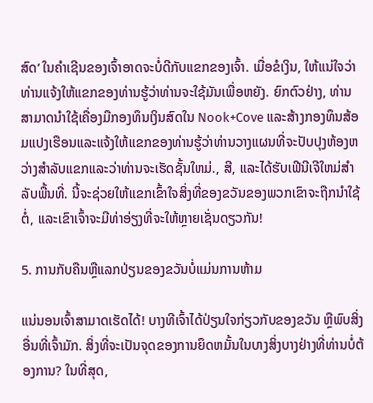ສົດ’ ໃນຄຳເຊີນຂອງເຈົ້າອາດຈະບໍ່ດີກັບແຂກຂອງເຈົ້າ. ເມື່ອຂໍເງິນ, ໃຫ້ແນ່ໃຈວ່າທ່ານແຈ້ງໃຫ້ແຂກຂອງທ່ານຮູ້ວ່າທ່ານຈະໃຊ້ມັນເພື່ອຫຍັງ. ຍົກຕົວຢ່າງ, ທ່ານສາມາດນໍາໃຊ້ເຄື່ອງມືກອງທຶນເງິນສົດໃນ Nook+Cove ແລະສ້າງກອງທຶນສ້ອມແປງເຮືອນແລະແຈ້ງໃຫ້ແຂກຂອງທ່ານຮູ້ວ່າທ່ານວາງແຜນທີ່ຈະປັບປຸງຫ້ອງຫວ່າງສໍາລັບແຂກແລະວ່າທ່ານຈະເຮັດຊັ້ນໃຫມ່., ສີ, ແລະໄດ້ຮັບເຟີນີເຈີໃຫມ່ສໍາລັບພື້ນທີ່. ນີ້ຈະຊ່ວຍໃຫ້ແຂກເຂົ້າໃຈສິ່ງທີ່ຂອງຂວັນຂອງພວກເຂົາຈະຖືກນໍາໃຊ້ຕໍ່, ແລະເຂົາເຈົ້າຈະມີທ່າອ່ຽງທີ່ຈະໃຫ້ຫຼາຍເຊັ່ນດຽວກັນ!

5. ການກັບຄືນຫຼືແລກປ່ຽນຂອງຂວັນບໍ່ແມ່ນການຫ້າມ

ແນ່ນອນເຈົ້າສາມາດເຮັດໄດ້! ບາງທີເຈົ້າໄດ້ປ່ຽນໃຈກ່ຽວກັບຂອງຂວັນ ຫຼືພົບສິ່ງອື່ນທີ່ເຈົ້າມັກ. ສິ່ງທີ່ຈະເປັນຈຸດຂອງການຍຶດຫມັ້ນໃນບາງສິ່ງບາງຢ່າງທີ່ທ່ານບໍ່ຕ້ອງການ? ໃນທີ່ສຸດ,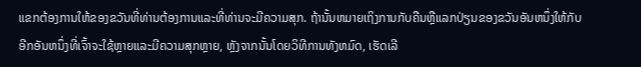ແຂກຕ້ອງການໃຫ້ຂອງຂວັນທີ່ທ່ານຕ້ອງການແລະທີ່ທ່ານຈະມີຄວາມສຸກ. ຖ້ານັ້ນຫມາຍເຖິງການກັບຄືນຫຼືແລກປ່ຽນຂອງຂວັນອັນຫນຶ່ງໃຫ້ກັບອີກອັນຫນຶ່ງທີ່ເຈົ້າຈະໃຊ້ຫຼາຍແລະມີຄວາມສຸກຫຼາຍ, ຫຼັງຈາກນັ້ນໂດຍວິທີການທັງຫມົດ, ເຮັດເລີ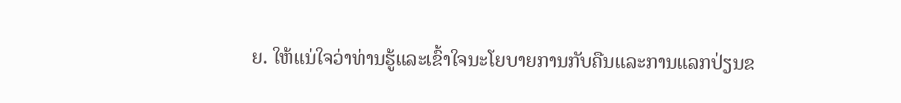ຍ. ໃຫ້ແນ່ໃຈວ່າທ່ານຮູ້ແລະເຂົ້າໃຈນະໂຍບາຍການກັບຄືນແລະການແລກປ່ຽນຂ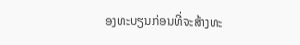ອງທະບຽນກ່ອນທີ່ຈະສ້າງທະ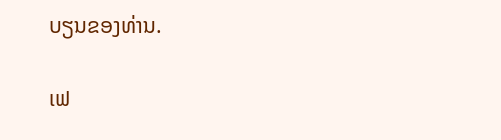ບຽນຂອງທ່ານ.

ເຟ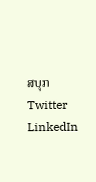ສບຸກ
Twitter
LinkedIn